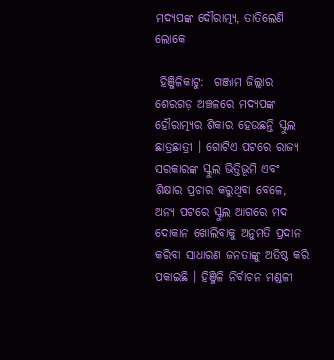ମଦ୍ୟପଙ୍କ ଦୌରାତ୍ମ୍ୟ, ତାତିଲେଣି ଲୋକେ

 ହିଞ୍ଜିଳିକାଟୁ:  ଗଞ୍ଜାମ ଜିଲ୍ଲାର ଶେରଗଡ଼ ଅଞ୍ଚଳରେ ମଦ୍ୟପଙ୍କ ହୌରାତ୍ମ୍ୟର ଶିକାର ହେଉଛନ୍ତି ସ୍କୁଲ ଛାତ୍ରଛାତ୍ରୀ । ଗୋଟିଏ ପଟରେ ରାଜ୍ୟ ସରକାରଙ୍କ ସ୍କୁଲ ଭିତ୍ତିଭୂମି ଏବଂ ଶିକ୍ଷାର ପ୍ରଚାର କରୁଥିବା ବେଳେ, ଅନ୍ୟ ପଟରେ ସ୍କୁଲ ଆଗରେ ମଦ ଦୋକାନ ଖୋଲିବାକୁ ଅନୁମତି ପ୍ରଦାନ କରିବା ସାଧାରଣ ଜନତାଙ୍କୁ ଅତିଷ୍ଠ କରି ପକାଇଛି । ହିଞ୍ଜିଳି ନିର୍ବାଚନ ମଣ୍ଡଳୀ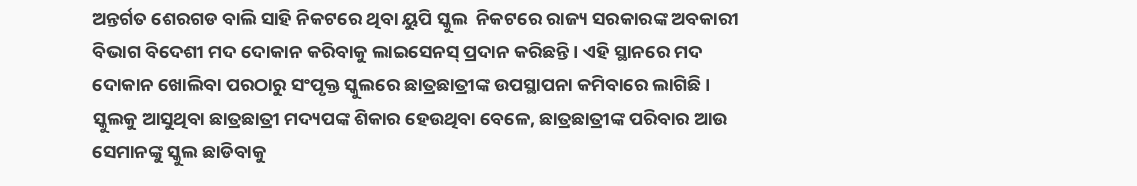ଅନ୍ତର୍ଗତ ଶେରଗଡ ବାଲି ସାହି ନିକଟରେ ଥିବା ୟୁପି ସ୍କୁଲ  ନିକଟରେ ରାଜ୍ୟ ସରକାରଙ୍କ ଅବକାରୀ ବିଭାଗ ବିଦେଶୀ ମଦ ଦୋକାନ କରିବାକୁ ଲାଇସେନସ୍ ପ୍ରଦାନ କରିଛନ୍ତି । ଏହି ସ୍ଥାନରେ ମଦ ଦୋକାନ ଖୋଲିବା ପରଠାରୁ ସଂପୃକ୍ତ ସ୍କୁଲରେ ଛାତ୍ରଛାତ୍ରୀଙ୍କ ଉପସ୍ଥାପନା କମିବାରେ ଲାଗିଛି । ସ୍କୁଲକୁ ଆସୁଥିବା ଛାତ୍ରଛାତ୍ରୀ ମଦ୍ୟପଙ୍କ ଶିକାର ହେଉଥିବା ବେଳେ, ଛାତ୍ରଛାତ୍ରୀଙ୍କ ପରିବାର ଆଉ ସେମାନଙ୍କୁ ସ୍କୁଲ ଛାଡିବାକୁ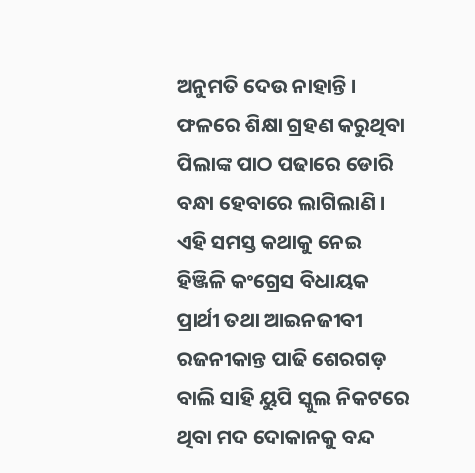ଅନୁମତି ଦେଉ ନାହାନ୍ତି । ଫଳରେ ଶିକ୍ଷା ଗ୍ରହଣ କରୁଥିବା ପିଲାଙ୍କ ପାଠ ପଢାରେ ଡୋରି ବନ୍ଧା ହେବାରେ ଲାଗିଲାଣି । ଏହି ସମସ୍ତ କଥାକୁ ନେଇ ହିଞ୍ଜିଳି କଂଗ୍ରେସ ବିଧାୟକ ପ୍ରାର୍ଥୀ ତଥା ଆଇନଜୀବୀ ରଜନୀକାନ୍ତ ପାଢି ଶେରଗଡ଼ ବାଲି ସାହି ୟୁପି ସ୍କୁଲ ନିକଟରେ ଥିବା ମଦ ଦୋକାନକୁ ବନ୍ଦ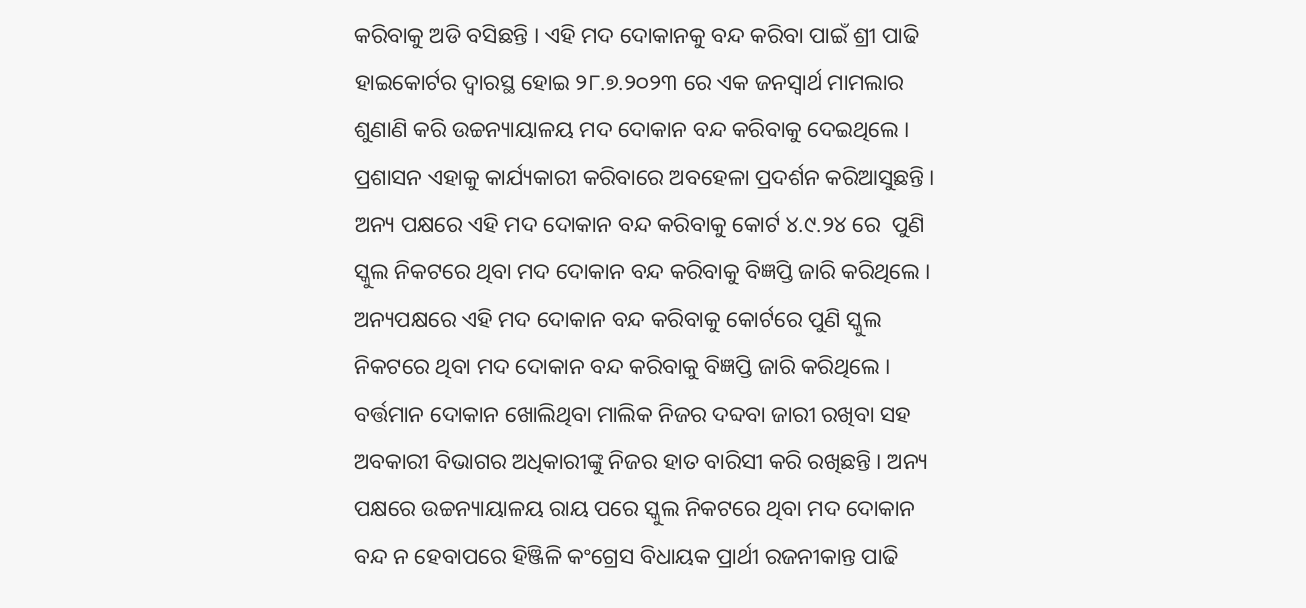କରିବାକୁ ଅଡି ବସିଛନ୍ତି । ଏହି ମଦ ଦୋକାନକୁ ବନ୍ଦ କରିବା ପାଇଁ ଶ୍ରୀ ପାଢି ହାଇକୋର୍ଟର ଦ୍ୱାରସ୍ଥ ହୋଇ ୨୮.୭.୨୦୨୩ ରେ ଏକ ଜନସ୍ୱାର୍ଥ ମାମଲାର ଶୁଣାଣି କରି ଉଚ୍ଚନ୍ୟାୟାଳୟ ମଦ ଦୋକାନ ବନ୍ଦ କରିବାକୁ ଦେଇଥିଲେ । ପ୍ରଶାସନ ଏହାକୁ କାର୍ଯ୍ୟକାରୀ କରିବାରେ ଅବହେଳା ପ୍ରଦର୍ଶନ କରିଆସୁଛନ୍ତି । ଅନ୍ୟ ପକ୍ଷରେ ଏହି ମଦ ଦୋକାନ ବନ୍ଦ କରିବାକୁ କୋର୍ଟ ୪.୯.୨୪ ରେ  ପୁଣି ସ୍କୁଲ ନିକଟରେ ଥିବା ମଦ ଦୋକାନ ବନ୍ଦ କରିବାକୁ ବିଜ୍ଞପ୍ତି ଜାରି କରିଥିଲେ ।
ଅନ୍ୟପକ୍ଷରେ ଏହି ମଦ ଦୋକାନ ବନ୍ଦ କରିବାକୁ କୋର୍ଟରେ ପୁଣି ସ୍କୁଲ ନିକଟରେ ଥିବା ମଦ ଦୋକାନ ବନ୍ଦ କରିବାକୁ ବିଜ୍ଞପ୍ତି ଜାରି କରିଥିଲେ । ବର୍ତ୍ତମାନ ଦୋକାନ ଖୋଲିଥିବା ମାଲିକ ନିଜର ଦବ୍ଦବା ଜାରୀ ରଖିବା ସହ ଅବକାରୀ ବିଭାଗର ଅଧିକାରୀଙ୍କୁ ନିଜର ହାତ ବାରିସୀ କରି ରଖିଛନ୍ତି । ଅନ୍ୟ ପକ୍ଷରେ ଉଚ୍ଚନ୍ୟାୟାଳୟ ରାୟ ପରେ ସ୍କୁଲ ନିକଟରେ ଥିବା ମଦ ଦୋକାନ ବନ୍ଦ ନ ହେବାପରେ ହିଞ୍ଜିଳି କଂଗ୍ରେସ ବିଧାୟକ ପ୍ରାର୍ଥୀ ରଜନୀକାନ୍ତ ପାଢି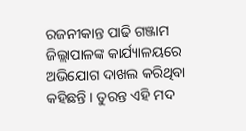ରଜନୀକାନ୍ତ ପାଢି ଗଞ୍ଜାମ ଜିଲ୍ଲାପାଳଙ୍କ କାର୍ଯ୍ୟାଳୟରେ ଅଭିଯୋଗ ଦାଖଲ କରିଥିବା କହିଛନ୍ତି । ତୁରନ୍ତ ଏହି ମଦ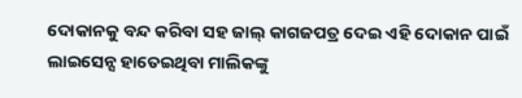ଦୋକାନକୁ ବନ୍ଦ କରିବା ସହ ଜାଲ୍ କାଗଜପତ୍ର ଦେଇ ଏହି ଦୋକାନ ପାଇଁ ଲାଇସେନ୍ସ ହାତେଇଥିବା ମାଲିକଙ୍କୁ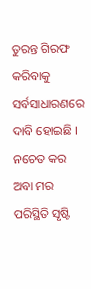ତୁରନ୍ତ ଗିରଫ କରିବାକୁ ସର୍ବସାଧାରଣରେ ଦାବି ହୋଇଛି । ନଚେତ କର ଅବା ମର ପରିସ୍ଥିତି ସୃଷ୍ଟି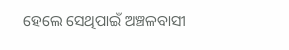ହେଲେ ସେଥିପାଇଁ ଅଞ୍ଚଳବାସୀ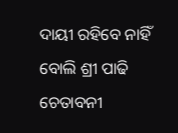ଦାୟୀ ରହିବେ ନାହିଁ ବୋଲି ଶ୍ରୀ ପାଢି ଚେତାବନୀ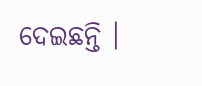ଦେଇଛନ୍ତି ।